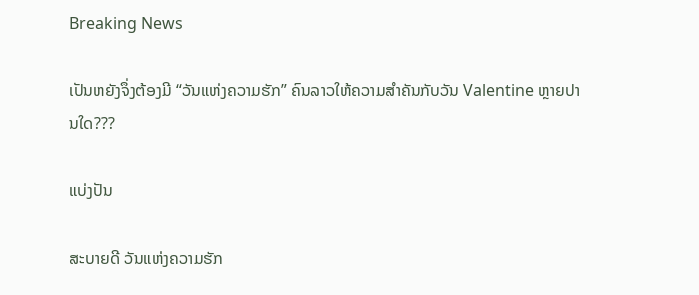Breaking News

ເປັນຫຍັງຈຶ່ງຕ້ອງມີ “ວັນແຫ່ງຄວາມຮັກ” ຄົນລາວໃຫ້ຄວາມສໍາຄັນກັບວັນ Valentine ຫຼາຍປານໃດ???

ແບ່ງປັນ

ສະບາຍດີ ວັນແຫ່ງຄວາມຮັກ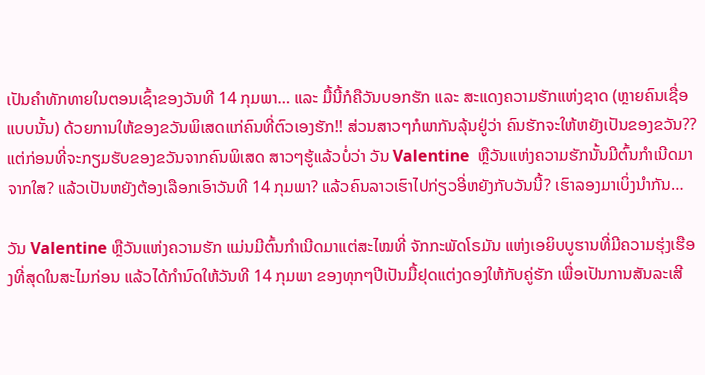ເປັນຄໍາທັກທາຍໃນຕອນເຊົ້າຂອງວັນທີ 14 ກຸມພາ… ແລະ ມື້ນີ້ກໍຄືວັນບອກຮັກ ແລະ ສະແດງຄວາມຮັກແຫ່ງຊາດ (ຫຼາຍຄົນເຊື່ອແບບນັ້ນ) ດ້ວຍການໃຫ້ຂອງຂວັນພິເສດແກ່ຄົນທີ່ຕົວເອງຮັກ!! ສ່ວນສາວໆກໍພາກັນລຸ້ນຢູ່ວ່າ ຄົນຮັກຈະໃຫ້ຫຍັງເປັນຂອງຂວັນ?? ແຕ່ກ່ອນທີ່ຈະກຽມຮັບຂອງຂວັນຈາກຄົນພິເສດ ສາວໆຮູ້ແລ້ວບໍ່ວ່າ ວັນ Valentine  ຫຼືວັນແຫ່ງຄວາມຮັກນັ້ນມີຕົ້ນກໍາເນີດມາຈາກໃສ? ແລ້ວເປັນຫຍັງຕ້ອງເລືອກເອົາວັນທີ 14 ກຸມພາ? ແລ້ວຄົນລາວເຮົາໄປກ່ຽວອີ່ຫຍັງກັບວັນນີ້? ເຮົາລອງມາເບິ່ງນໍາກັນ…

ວັນ Valentine ຫຼືວັນແຫ່ງຄວາມຮັກ ແມ່ນມີຕົ້ນກໍາເນີດມາແຕ່ສະໄໝທີ່ ຈັກກະພັດໂຣມັນ ແຫ່ງເອຍິບບູຮານທີ່ມີຄວາມຮຸ່ງເຮືອງທີ່ສຸດໃນສະໄມກ່ອນ ແລ້ວໄດ້ກໍານົດໃຫ້ວັນທີ 14 ກຸມພາ ຂອງທຸກໆປີເປັນມື້ຢຸດແຕ່ງດອງໃຫ້ກັບຄູ່ຮັກ ເພື່ອເປັນການສັນລະເສີ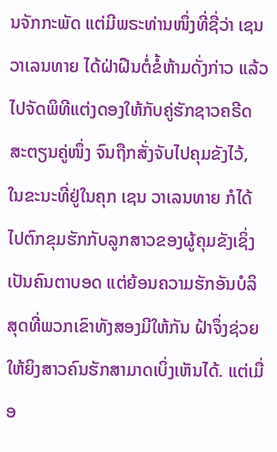ນຈັກກະພັດ ແຕ່ມີພຣະທ່ານໜຶ່ງທີ່ຊື່ວ່າ ເຊນ ວາເລນທາຍ ໄດ້ຝ່າຝືນຕໍ່ຂໍ້ຫ້າມດັ່ງກ່າວ ແລ້ວໄປຈັດພິທີແຕ່ງດອງໃຫ້ກັບຄູ່ຮັກຊາວຄຣີດສະຕຽນຄູ່ໜຶ່ງ ຈົນຖືກສັ່ງຈັບໄປຄຸມຂັງໄວ້, ໃນຂະນະທີ່ຢູ່ໃນຄຸກ ເຊນ ວາເລນທາຍ ກໍໄດ້ໄປຕົກຂຸມຮັກກັບລູກສາວຂອງຜູ້ຄຸມຂັງເຊິ່ງເປັນຄົນຕາບອດ ແຕ່ຍ້ອນຄວາມຮັກອັນບໍລິສຸດທີ່ພວກເຂົາທັງສອງມີໃຫ້ກັນ ຝ້າຈຶ່ງຊ່ວຍໃຫ້ຍິງສາວຄົນຮັກສາມາດເບິ່ງເຫັນໄດ້. ແຕ່ເມື່ອ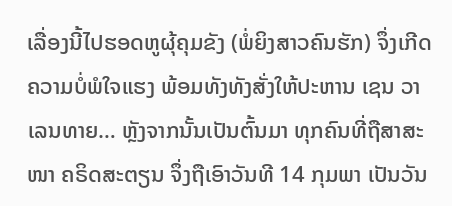ເລື່ອງນີ້ໄປຮອດຫູຜຸ້ຄຸມຂັງ (ພໍ່ຍິງສາວຄົນຮັກ) ຈຶ່ງເກີດຄວາມບໍ່ພໍໃຈແຮງ ພ້ອມທັງທັງສັ່ງໃຫ້ປະຫານ ເຊນ ວາເລນທາຍ… ຫຼັງຈາກນັ້ນເປັນຕົ້ນມາ ທຸກຄົນທີ່ຖືສາສະໜາ ຄຣິດສະຕຽນ ຈຶ່ງຖືເອົາວັນທີ 14 ກຸມພາ ເປັນວັນ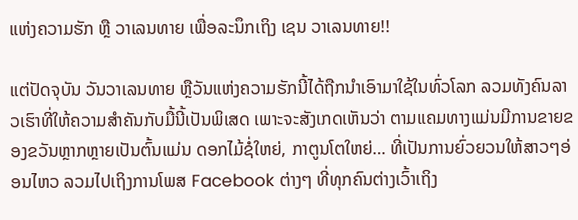ແຫ່ງຄວາມຮັກ ຫຼື ວາເລນທາຍ ເພື່ອລະນຶກເຖິງ ເຊນ ວາເລນທາຍ!!

ແຕ່ປັດຈຸບັນ ວັນວາເລນທາຍ ຫຼືວັນແຫ່ງຄວາມຮັກນີ້ໄດ້ຖືກນໍາເອົາມາໃຊ້ໃນທົ່ວໂລກ ລວມທັງຄົນລາວເຮົາທີ່ໃຫ້ຄວາມສໍາຄັນກັບມື້ນີ້ເປັນພິເສດ ເພາະຈະສັງເກດເຫັນວ່າ ຕາມແຄມທາງແມ່ນມີການຂາຍຂອງຂວັນຫຼາກຫຼາຍເປັນຕົ້ນແມ່ນ ດອກໄມ້ຊໍ່ໃຫຍ່, ກາຕູນໂຕໃຫຍ່… ທີ່ເປັນການຍົ່ວຍວນໃຫ້ສາວໆອ່ອນໄຫວ ລວມໄປເຖິງການໂພສ Facebook ຕ່າງໆ ທີ່ທຸກຄົນຕ່າງເວົ້າເຖິງ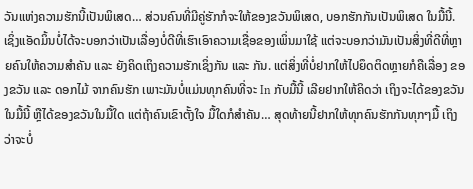ວັນແຫ່ງຄວາມຮັກນີ້ເປັນພິເສດ… ສ່ວນຄົນທີ່ມີຄູ່ຮັກກໍຈະໃຫ້ຂອງຂວັນພິເສດ, ບອກຮັກກັນເປັນພິເສດ ໃນມື້ນີ້. ເຊິ່ງແອັດມິ້ນບໍ່ໄດ້ຈະບອກວ່າເປັນເລື່ອງບໍ່ດີທີ່ເຮົາເອົາຄວາມເຊື່ອຂອງເພິ່ນມາໃຊ້ ແຕ່ຈະບອກວ່າມັນເປັນສິ່ງທີ່ດີທີ່ຫຼາຍຄົນໃຫ້ຄວາມສໍາຄັນ ແລະ ຍັງຄິດເຖິງຄວາມຮັກເຊິ່ງກັນ ແລະ ກັນ. ແຕ່ສິ່ງທີ່ບໍ່ຢາກໃຫ້ໄປຍຶດຕິດຫຼາຍກໍຄືເລື່ອງ ຂອງຂວັນ ແລະ ດອກໄມ້ ຈາກຄົນຮັກ ເພາະມັນບໍ່ແມ່ນທຸກຄົນທີ່ຈະ In ກັບມື້ນີ້ ເລີຍຢາກໃຫ້ຄິດວ່າ ເຖິງຈະໄດ້ຂອງຂວັນໃນມື້ນີ້ ຫຼືໄດ້ຂອງຂວັນໃນມື້ໃດ ແຕ່ຖ້າຄົນເຂົາຕັ້ງໃຈ ມື້ໃດກໍສໍາຄັນ… ສຸດທ້າຍນີ້ຢາກໃຫ້ທຸກຄົນຮັກກັນທຸກໆມື້ ເຖິງວ່າຈະບໍ່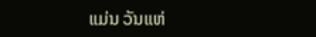ແມ່ນ ວັນແຫ່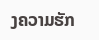ງຄວາມຮັກ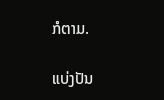ກໍຕາມ.

ແບ່ງປັນ